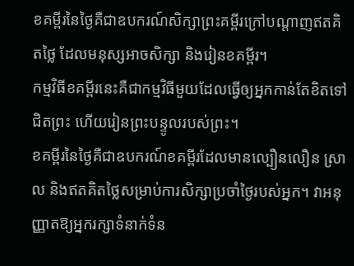ខគម្ពីរនៃថ្ងៃគឺជាឧបករណ៍សិក្សាព្រះគម្ពីរក្រៅបណ្តាញឥតគិតថ្លៃ ដែលមនុស្សអាចសិក្សា និងរៀនខគម្ពីរ។
កម្មវិធីខគម្ពីរនេះគឺជាកម្មវិធីមួយដែលធ្វើឲ្យអ្នកកាន់តែខិតទៅជិតព្រះ ហើយរៀនព្រះបន្ទូលរបស់ព្រះ។
ខគម្ពីរនៃថ្ងៃគឺជាឧបករណ៍ខគម្ពីរដែលមានល្បឿនលឿន ស្រាល និងឥតគិតថ្លៃសម្រាប់ការសិក្សាប្រចាំថ្ងៃរបស់អ្នក។ វាអនុញ្ញាតឱ្យអ្នករក្សាទំនាក់ទំន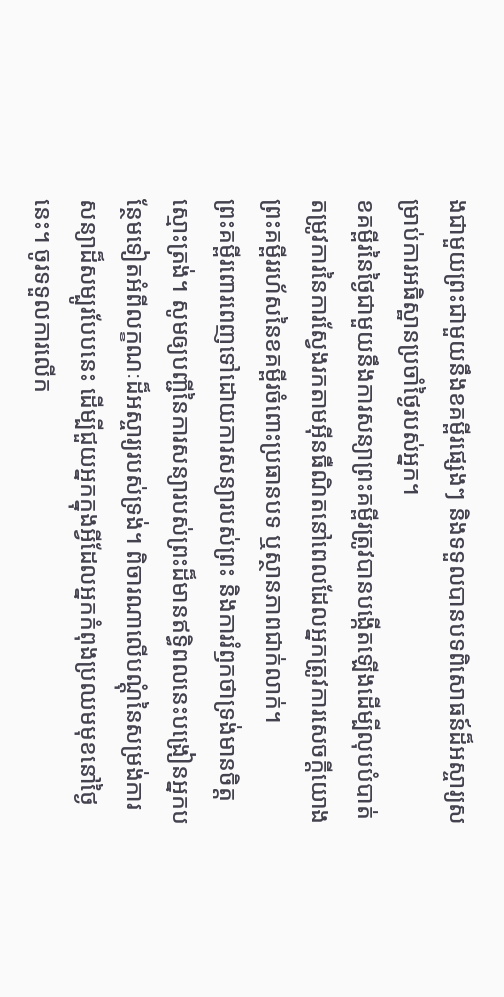ងជាមួយព្រះជាមួយនឹងខគម្ពីរផ្សេងៗ និងទទួលបានបទពិសោធន៍ដ៏អស្ចារ្យសម្រាប់ការអធិស្ឋានប្រចាំថ្ងៃរបស់អ្នក។
ខគម្ពីរនៃថ្ងៃជាមួយនឹងការសន្យាព្រះគម្ពីរត្រូវបានបង្កើតឡើងដើម្បីលុបបំបាត់តម្រូវការនៃការស្វែងរកតាមអ៊ីនធឺណិតនៅពេលដែលអ្នកត្រូវការសេចក្ដីយោងព្រះគម្ពីររហ័សនៃខគម្ពីរចំពោះប្រធានបទ ឬស្ថានភាពជាក់លាក់។
ព្រះគម្ពីរពោរពេញទៅដោយការសន្យារបស់ព្រះ និងការរំឭកថាទ្រង់មានចិត្តស្មោះត្រង់។ សូមឲ្យបញ្ជីនៃការសន្យារបស់ព្រះដ៏មានឥទ្ធិពលនេះបង្រៀនអ្នកបន្ថែមទៀតអំពីលក្ខណៈដ៏អស្ចារ្យរបស់ទ្រង់។ ពិចារណាលើបណ្តុំនៃសម្រង់ការសន្យាដ៏សម្បូរបែបនេះ ដើម្បីជួយអ្នកក្នុងអ្វីដែលអ្នកកំពុងប្រឈមមុខនៅថ្ងៃនេះ។ ចូរទទួលការលើក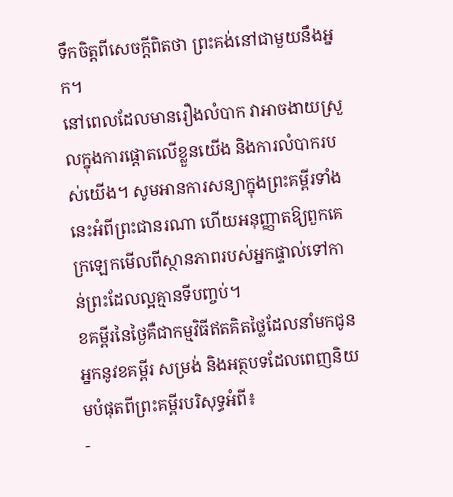ទឹកចិត្តពីសេចក្ដីពិតថា ព្រះគង់នៅជាមួយនឹងអ្នក។
នៅពេលដែលមានរឿងលំបាក វាអាចងាយស្រួលក្នុងការផ្តោតលើខ្លួនយើង និងការលំបាករបស់យើង។ សូមអានការសន្យាក្នុងព្រះគម្ពីរទាំងនេះអំពីព្រះជានរណា ហើយអនុញ្ញាតឱ្យពួកគេក្រឡេកមើលពីស្ថានភាពរបស់អ្នកផ្ទាល់ទៅកាន់ព្រះដែលល្អគ្មានទីបញ្ចប់។
ខគម្ពីរនៃថ្ងៃគឺជាកម្មវិធីឥតគិតថ្លៃដែលនាំមកជូនអ្នកនូវខគម្ពីរ សម្រង់ និងអត្ថបទដែលពេញនិយមបំផុតពីព្រះគម្ពីរបរិសុទ្ធអំពី៖
-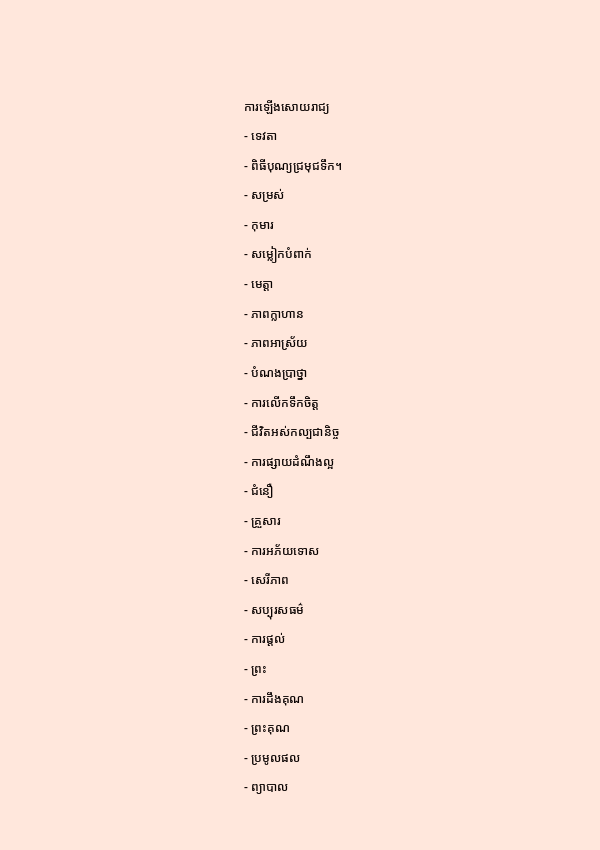ការឡើងសោយរាជ្យ
- ទេវតា
- ពិធីបុណ្យជ្រមុជទឹក។
- សម្រស់
- កុមារ
- សម្លៀកបំពាក់
- មេត្តា
- ភាពក្លាហាន
- ភាពអាស្រ័យ
- បំណងប្រាថ្នា
- ការលើកទឹកចិត្ត
- ជីវិតអស់កល្បជានិច្ច
- ការផ្សាយដំណឹងល្អ
- ជំនឿ
- គ្រួសារ
- ការអភ័យទោស
- សេរីភាព
- សប្បុរសធម៌
- ការផ្តល់
- ព្រះ
- ការដឹងគុណ
- ព្រះគុណ
- ប្រមូលផល
- ព្យាបាល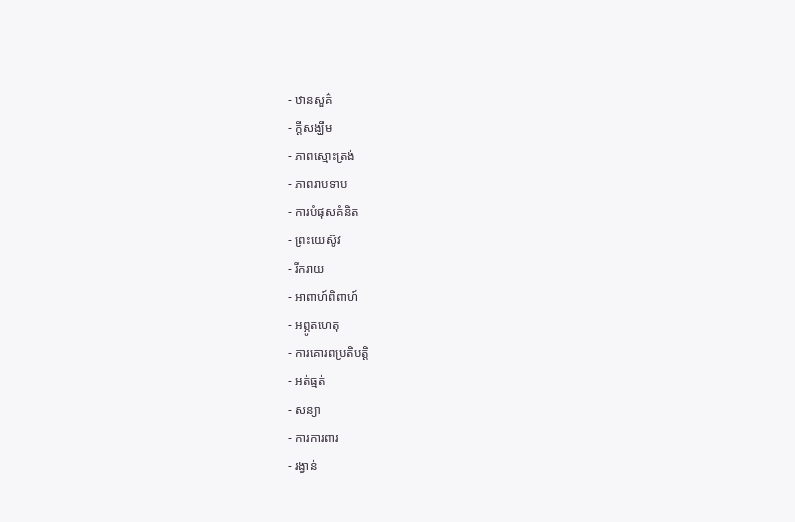- ឋានសួគ៌
- ក្តីសង្ឃឹម
- ភាពស្មោះត្រង់
- ភាពរាបទាប
- ការបំផុសគំនិត
- ព្រះយេស៊ូវ
- រីករាយ
- អាពាហ៍ពិពាហ៍
- អព្ភូតហេតុ
- ការគោរពប្រតិបត្តិ
- អត់ធ្មត់
- សន្យា
- ការការពារ
- រង្វាន់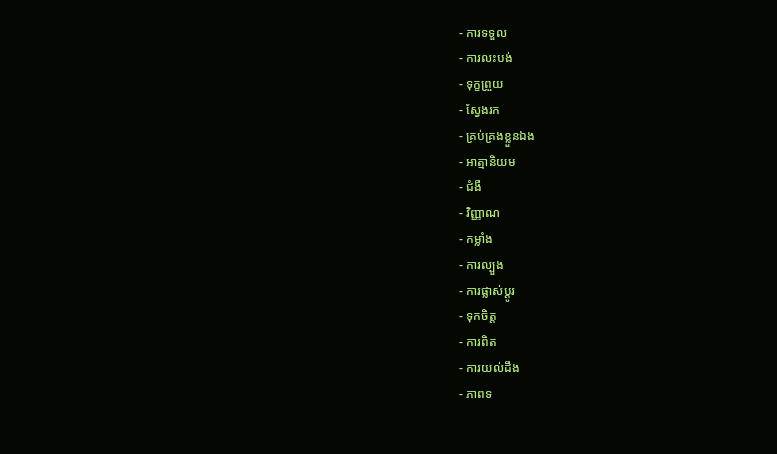- ការទទួល
- ការលះបង់
- ទុក្ខព្រួយ
- ស្វែងរក
- គ្រប់គ្រងខ្លួនឯង
- អាត្មានិយម
- ជំងឺ
- វិញ្ញាណ
- កម្លាំង
- ការល្បួង
- ការផ្លាស់ប្តូរ
- ទុកចិត្ត
- ការពិត
- ការយល់ដឹង
- ភាពទ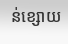ន់ខ្សោយ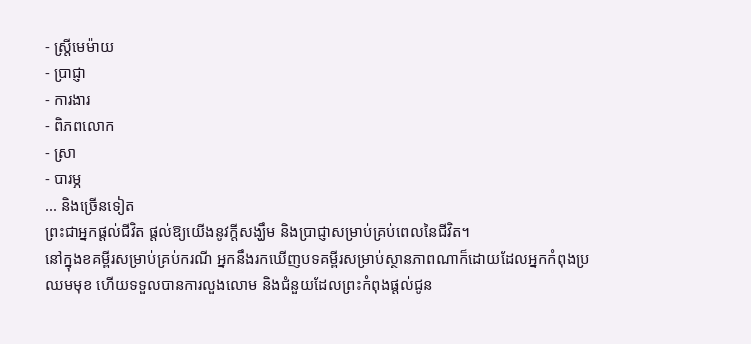- ស្ត្រីមេម៉ាយ
- ប្រាជ្ញា
- ការងារ
- ពិភពលោក
- ស្រា
- បារម្ភ
... និងច្រើនទៀត
ព្រះជាអ្នកផ្តល់ជីវិត ផ្តល់ឱ្យយើងនូវក្តីសង្ឃឹម និងប្រាជ្ញាសម្រាប់គ្រប់ពេលនៃជីវិត។
នៅក្នុងខគម្ពីរសម្រាប់គ្រប់ករណី អ្នកនឹងរកឃើញបទគម្ពីរសម្រាប់ស្ថានភាពណាក៏ដោយដែលអ្នកកំពុងប្រឈមមុខ ហើយទទួលបានការលួងលោម និងជំនួយដែលព្រះកំពុងផ្តល់ជូន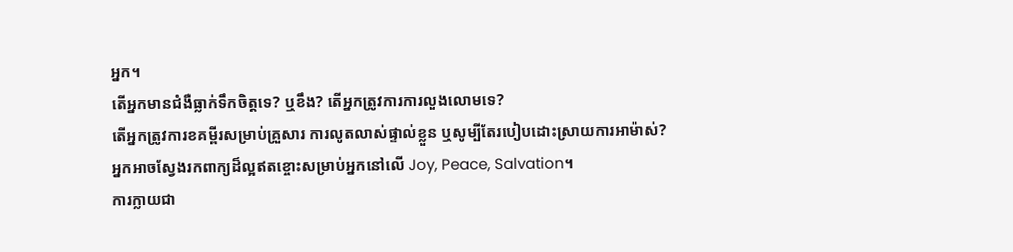អ្នក។
តើអ្នកមានជំងឺធ្លាក់ទឹកចិត្តទេ? ឬខឹង? តើអ្នកត្រូវការការលួងលោមទេ?
តើអ្នកត្រូវការខគម្ពីរសម្រាប់គ្រួសារ ការលូតលាស់ផ្ទាល់ខ្លួន ឬសូម្បីតែរបៀបដោះស្រាយការអាម៉ាស់?
អ្នកអាចស្វែងរកពាក្យដ៏ល្អឥតខ្ចោះសម្រាប់អ្នកនៅលើ Joy, Peace, Salvation។
ការក្លាយជា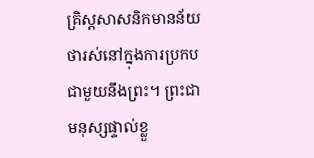គ្រិស្តសាសនិកមានន័យថារស់នៅក្នុងការប្រកបជាមួយនឹងព្រះ។ ព្រះជាមនុស្សផ្ទាល់ខ្លួ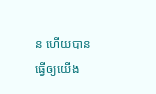ន ហើយបានធ្វើឲ្យយើង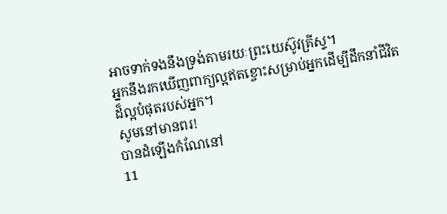អាចទាក់ទងនឹងទ្រង់តាមរយៈព្រះយេស៊ូវគ្រីស្ទ។
អ្នកនឹងរកឃើញពាក្យល្អឥតខ្ចោះសម្រាប់អ្នកដើម្បីដឹកនាំជីវិតដ៏ល្អបំផុតរបស់អ្នក។
សូមនៅមានពរ!
បានដំឡើងកំណែនៅ
11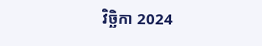វិច្ឆិកា 2024